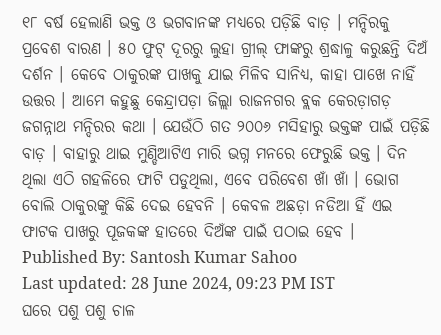୧୮ ବର୍ଷ ହେଲାଣି ଭକ୍ତ ଓ ଭଗବାନଙ୍କ ମଧ୍ୟରେ ପଡ଼ିଛି ବାଡ଼ । ମନ୍ଦିରକୁ ପ୍ରବେଶ ବାରଣ । ୫୦ ଫୁଟ୍ ଦୂରରୁ ଲୁହା ଗ୍ରୀଲ୍ ଫାଙ୍କରୁ ଶ୍ରଦ୍ଧାଳୁ କରୁଛନ୍ତି ଦିଅଁ ଦର୍ଶନ । କେବେ ଠାକୁରଙ୍କ ପାଖକୁ ଯାଇ ମିଳିବ ସାନିଧ୍ୟ, କାହା ପାଖେ ନାହିଁ ଉତ୍ତର । ଆମେ କହୁଛୁ କେନ୍ଦ୍ରାପଡ଼ା ଜିଲ୍ଲା ରାଜନଗର ବ୍ଲକ କେରଡ଼ାଗଡ଼ ଜଗନ୍ନାଥ ମନ୍ଦିରର କଥା । ଯେଉଁଠି ଗତ ୨୦୦୬ ମସିହାରୁ ଭକ୍ତଙ୍କ ପାଇଁ ପଡ଼ିଛି ବାଡ଼ । ବାହାରୁ ଥାଇ ମୁଣ୍ଡିଆଟିଏ ମାରି ଭଗ୍ନ ମନରେ ଫେରୁଛି ଭକ୍ତ । ଦିନ ଥିଲା ଏଠି ଗହଳିରେ ଫାଟି ପଡୁଥିଲା, ଏବେ ପରିବେଶ ଖାଁ ଖାଁ । ଭୋଗ ବୋଲି ଠାକୁରଙ୍କୁ କିଛି ଦେଇ ହେବନି । କେବଳ ଅଛଡ଼ା ନଡିଆ ହିଁ ଏଇ ଫାଟକ ପାଖରୁ ପୂଜକଙ୍କ ହାତରେ ଦିଅଁଙ୍କ ପାଇଁ ପଠାଇ ହେବ ।
Published By: Santosh Kumar Sahoo
Last updated: 28 June 2024, 09:23 PM IST
ଘରେ ପଶୁ ପଶୁ ଚାଳ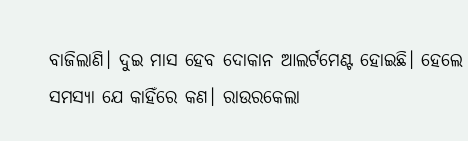ବାଜିଲାଣି। ଦୁଇ ମାସ ହେବ ଦୋକାନ ଆଲର୍ଟମେଣ୍ଟ ହୋଇଛି। ହେଲେ ସମସ୍ୟା ଯେ କାହିଁରେ କଣ। ରାଉରକେଲା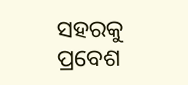ସହରକୁ ପ୍ରବେଶ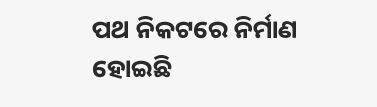ପଥ ନିକଟରେ ନିର୍ମାଣ ହୋଇଛି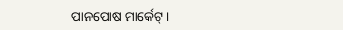ପାନପୋଷ ମାର୍କେଟ୍।